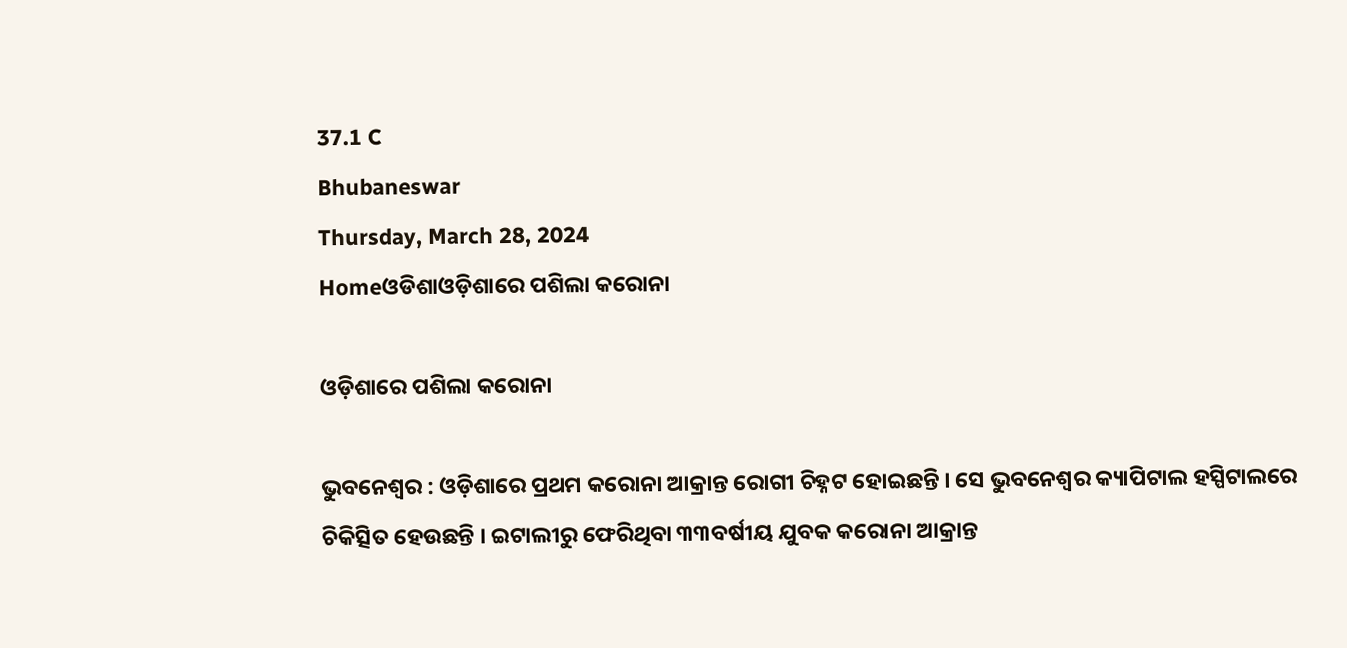37.1 C
Bhubaneswar
Thursday, March 28, 2024
Homeଓଡିଶାଓଡ଼ିଶାରେ ପଶିଲା କରୋନା

ଓଡ଼ିଶାରେ ପଶିଲା କରୋନା

ଭୁବନେଶ୍ୱର : ଓଡ଼ିଶାରେ ପ୍ରଥମ କରୋନା ଆକ୍ରାନ୍ତ ରୋଗୀ ଚିହ୍ନଟ ହୋଇଛନ୍ତି । ସେ ଭୁବନେଶ୍ୱର କ୍ୟାପିଟାଲ ହସ୍ପିଟାଲରେ ଚିକିତ୍ସିତ ହେଉଛନ୍ତି । ଇଟାଲୀରୁ ଫେରିଥିବା ୩୩ବର୍ଷୀୟ ଯୁବକ କରୋନା ଆକ୍ରାନ୍ତ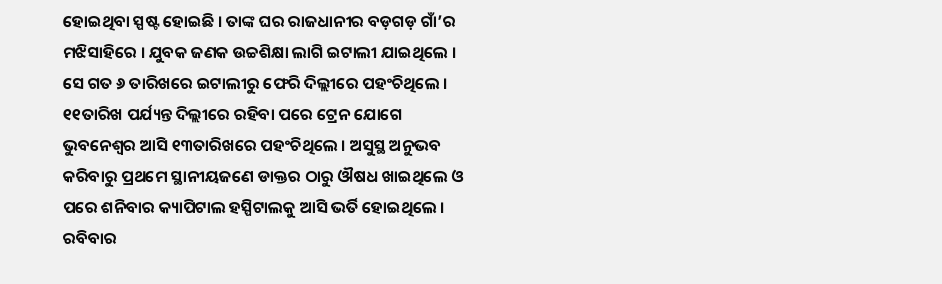ହୋଇଥିବା ସ୍ପଷ୍ଟ ହୋଇଛି । ତାଙ୍କ ଘର ରାଜଧାନୀର ବଡ଼ଗଡ଼ ଗାଁ’ର ମଝିସାହିରେ । ଯୁବକ ଜଣକ ଉଚ୍ଚଶିକ୍ଷା ଲାଗି ଇଟାଲୀ ଯାଇଥିଲେ । ସେ ଗତ ୬ ତାରିଖରେ ଇଟାଲୀରୁ ଫେରି ଦିଲ୍ଲୀରେ ପହଂଚିଥିଲେ । ୧୧ତାରିଖ ପର୍ଯ୍ୟନ୍ତ ଦିଲ୍ଲୀରେ ରହିବା ପରେ ଟ୍ରେନ ଯୋଗେ ଭୁବନେଶ୍ୱର ଆସି ୧୩ତାରିଖରେ ପହଂଚିଥିଲେ । ଅସୁସ୍ଥ ଅନୁଭବ କରିବାରୁ ପ୍ରଥମେ ସ୍ଥାନୀୟଜଣେ ଡାକ୍ତର ଠାରୁ ଔଷଧ ଖାଇଥିଲେ ଓ ପରେ ଶନିବାର କ୍ୟାପିଟାଲ ହସ୍ପିଟାଲକୁ ଆସି ଭର୍ତି ହୋଇଥିଲେ ।
ରବିବାର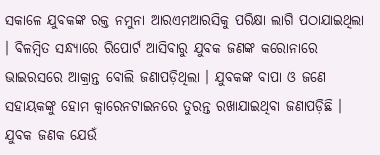ସକାଳେ ଯୁବକଙ୍କ ରକ୍ତ ନମୁନା ଆରଏମଆରସିକୁ ପରିକ୍ଷା ଲାଗି ପଠାଯାଇଥିଲା । ବିଳମ୍ବିତ ସନ୍ଧ୍ୟାରେ ରିପୋର୍ଟ ଆସିବାରୁ ଯୁବକ ଜଣଙ୍କ କରୋନାରେ ଭାଇରସରେ ଆକ୍ରାନ୍ତ ବୋଲି ଜଣାପଡ଼ିଥିଲା । ଯୁବକଙ୍କ ବାପା ଓ ଜଣେ ସହାୟକଙ୍କୁ ହୋମ କ୍ୱାରେନଟାଇନରେ ତୁରନ୍ତ ରଖାଯାଇଥିବା ଜଣାପଡ଼ିଛି । ଯୁବକ ଜଣକ ଯେଉଁ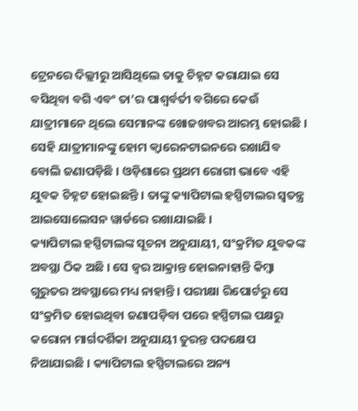ଟ୍ରେନରେ ଦିଲ୍ଲୀରୁ ଆସିଥିଲେ ତାକୁ ଚିହ୍ନଟ କରାଯାଇ ସେ ବସିଥିବା ବଗି ଏବଂ ତା’ର ପାଶ୍ୱର୍ବର୍ତୀ ବଗିରେ କେଉଁ ଯାତ୍ରୀମାନେ ଥିଲେ ସେମାନଙ୍କ ଖୋଜଖବର ଆରମ୍ଭ ହୋଇଛି । ସେହି ଯାତ୍ରୀମାନଙ୍କୁ ହୋମ କ୍ୱାରେନଟାଇନରେ ରଖାଯିବ ବୋଲି ଜଣାପଡ଼ିଛି । ଓଡ଼ିଶାରେ ପ୍ରଥମ ରୋଗୀ ଭାବେ ଏହି ଯୁବକ ଚିହ୍ନଟ ହୋଇଛନ୍ତି । ତାଙ୍କୁ କ୍ୟାପିଟାଲ ହସ୍ପିଟାଲର ସ୍ୱତନ୍ତ୍ର ଆଇସୋଲେସନ ୱାର୍ଡରେ ରଖାଯାଇଛି ।
କ୍ୟାପିଟାଲ ହସ୍ପିଟାଲଙ୍କ ସୂଚନା ଅନୁଯାୟୀ, ସଂକ୍ରମିତ ଯୁବକଙ୍କ ଅବସ୍ଥା ଠିକ ଅଛି । ସେ ଜ୍ୱର ଆକ୍ରାନ୍ତ ହୋଇନାହାନ୍ତି କିମ୍ବା ଗୁରୁତର ଅବସ୍ଥାରେ ମଧ୍ୟ ନାହାନ୍ତି । ପରୀକ୍ଷା ରିପୋର୍ଟରୁ ସେ ସଂକ୍ରମିତ ହୋଇଥିବା ଜଣାପଡ଼ିବା ପରେ ହସ୍ପିଟାଲ ପକ୍ଷରୁ କରୋନା ମାର୍ଗଦର୍ଶିକା ଅନୁଯାୟୀ ତୁରନ୍ତ ପଦକ୍ଷେପ ନିଆଯାଇଛି । କ୍ୟାପିଟାଲ ହସ୍ପିଟାଲରେ ଅନ୍ୟ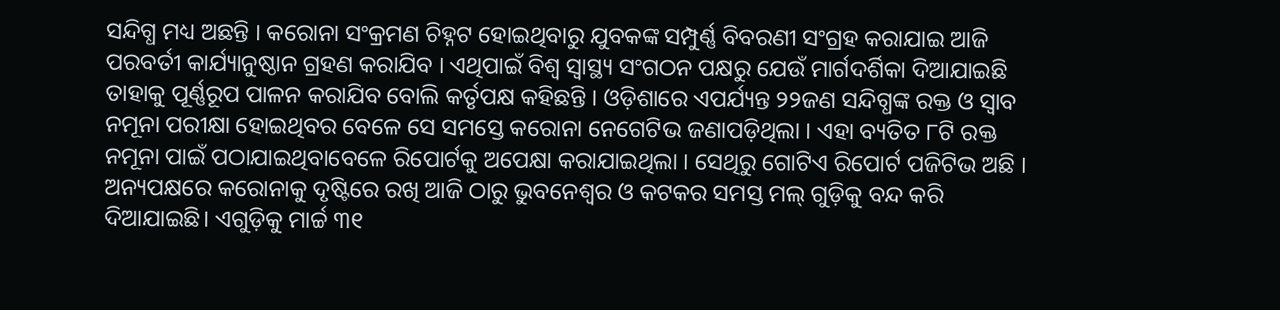ସନ୍ଦିଗ୍ଧ ମଧ୍ୟ ଅଛନ୍ତି । କରୋନା ସଂକ୍ରମଣ ଚିହ୍ନଟ ହୋଇଥିବାରୁ ଯୁବକଙ୍କ ସମ୍ପୁର୍ଣ୍ଣ ବିବରଣୀ ସଂଗ୍ରହ କରାଯାଇ ଆଜି ପରବର୍ତୀ କାର୍ଯ୍ୟାନୁଷ୍ଠାନ ଗ୍ରହଣ କରାଯିବ । ଏଥିପାଇଁ ବିଶ୍ୱ ସ୍ୱାସ୍ଥ୍ୟ ସଂଗଠନ ପକ୍ଷରୁ ଯେଉଁ ମାର୍ଗଦର୍ଶିକା ଦିଆଯାଇଛି ତାହାକୁ ପୂର୍ଣ୍ଣରୂପ ପାଳନ କରାଯିବ ବୋଲି କର୍ତୃପକ୍ଷ କହିଛନ୍ତି । ଓଡ଼ିଶାରେ ଏପର୍ଯ୍ୟନ୍ତ ୨୨ଜଣ ସନ୍ଦିଗ୍ଧଙ୍କ ରକ୍ତ ଓ ସ୍ୱାବ ନମୂନା ପରୀକ୍ଷା ହୋଇଥିବର ବେଳେ ସେ ସମସ୍ତେ କରୋନା ନେଗେଟିଭ ଜଣାପଡ଼ିଥିଲା । ଏହା ବ୍ୟତିତ ୮ଟି ରକ୍ତ ନମୂନା ପାଇଁ ପଠାଯାଇଥିବାବେଳେ ରିପୋର୍ଟକୁ ଅପେକ୍ଷା କରାଯାଇଥିଲା । ସେଥିରୁ ଗୋଟିଏ ରିପୋର୍ଟ ପଜିଟିଭ ଅଛି ।
ଅନ୍ୟପକ୍ଷରେ କରୋନାକୁ ଦୃଷ୍ଟିରେ ରଖି ଆଜି ଠାରୁ ଭୁବନେଶ୍ୱର ଓ କଟକର ସମସ୍ତ ମଲ୍ ଗୁଡ଼ିକୁ ବନ୍ଦ କରି ଦିଆଯାଇଛି। ଏଗୁଡ଼ିକୁ ମାର୍ଚ୍ଚ ୩୧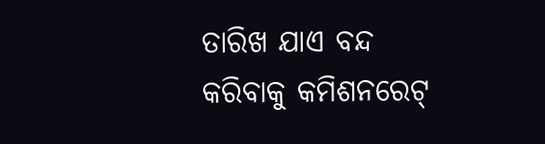ତାରିଖ ଯାଏ ବନ୍ଦ କରିବାକୁ କମିଶନରେଟ୍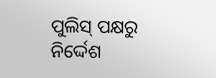ପୁଲିସ୍ ପକ୍ଷରୁ ନିର୍ଦ୍ଦେଶ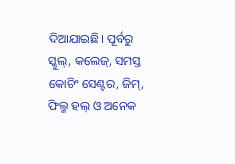ଦିଆଯାଇଛି। ପୂର୍ବରୁ ସ୍କୁଲ୍‌, କଲେଜ୍, ସମସ୍ତ କୋଚିଂ ସେଣ୍ଟର, ଜିମ୍, ଫିଲ୍ମ ହଲ୍ ଓ ଅନେକ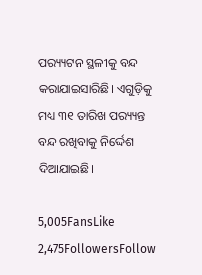ପର‌୍ୟ୍ୟଟନ ସ୍ଥଳୀକୁ ବନ୍ଦ କରାଯାଇସାରିଛି। ଏଗୁଡ଼ିକୁ ମଧ୍ୟ ୩୧ ତାରିଖ ପର‌୍ୟ୍ୟନ୍ତ ବନ୍ଦ ରଖିବାକୁ ନିର୍ଦ୍ଦେଶ ଦିଆଯାଇଛି।

5,005FansLike
2,475FollowersFollow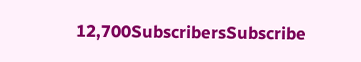12,700SubscribersSubscribe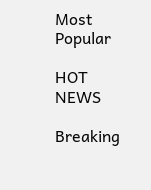Most Popular

HOT NEWS

Breaking